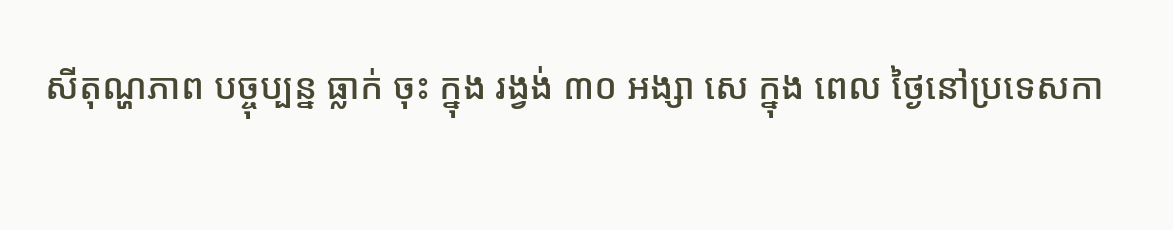សីតុណ្ហភាព បច្ចុប្បន្ន ធ្លាក់ ចុះ ក្នុង រង្វង់ ៣០ អង្សា សេ ក្នុង ពេល ថ្ងៃនៅប្រទេសកា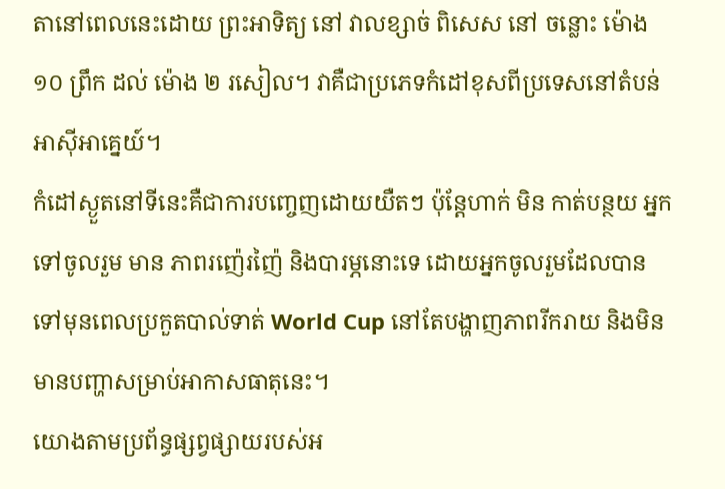តានៅពេលនេះដោយ ព្រះអាទិត្យ នៅ វាលខ្សាច់ ពិសេស នៅ ចន្លោះ ម៉ោង ១០ ព្រឹក ដល់ ម៉ោង ២ រសៀល។ វាគឺជាប្រភេទកំដៅខុសពីប្រទេសនៅតំបន់អាស៊ីអាគ្នេយ៍។
កំដៅស្ងួតនៅទីនេះគឺជាការបញ្ចេញដោយយឺតៗ ប៉ុន្តែហាក់ មិន កាត់បន្ថយ អ្នកទៅចូលរួម មាន ភាពរញ៉េរញ៉ៃ និងបារម្ភនោះទេ ដោយអ្នកចូលរួមដែលបានទៅមុនពេលប្រកួតបាល់ទាត់ World Cup នៅតែបង្ហាញភាពរីករាយ និងមិនមានបញ្ហាសម្រាប់អាកាសធាតុនេះ។
យោងតាមប្រព័ន្ធផ្សព្វផ្សាយរបស់អ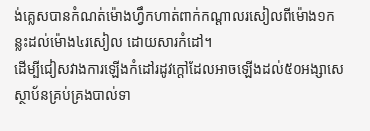ង់គ្លេសបានកំណត់ម៉ោងហ្វឹកហាត់ពាក់កណ្តាលរសៀលពីម៉ោង១កន្លះដល់ម៉ោង៤រសៀល ដោយសារកំដៅ។
ដើម្បីជៀសវាងការឡើងកំដៅរដូវក្តៅដែលអាចឡើងដល់៥០អង្សាសេ ស្ថាប័នគ្រប់គ្រងបាល់ទា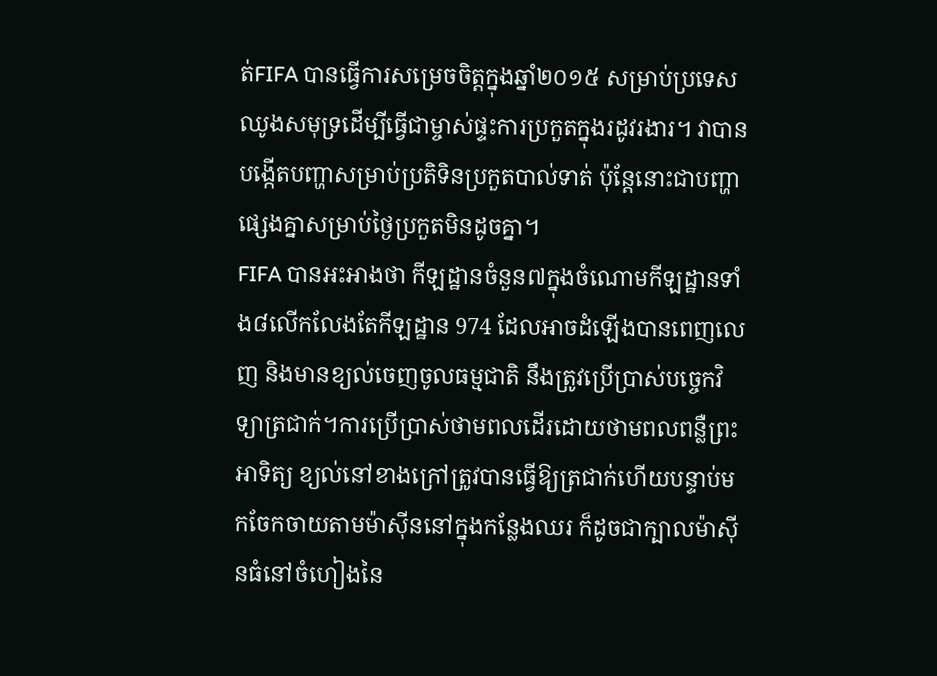ត់FIFA បានធ្វើការសម្រេចចិត្តក្នុងឆ្នាំ២០១៥ សម្រាប់ប្រទេសឈូងសមុទ្រដើម្បីធ្វើជាម្ចាស់ផ្ទះការប្រកួតក្នុងរដូវរងារ។ វាបានបង្កើតបញ្ហាសម្រាប់ប្រតិទិនប្រកួតបាល់ទាត់ ប៉ុន្តែនោះជាបញ្ហាផ្សេងគ្នាសម្រាប់ថ្ងៃប្រកួតមិនដូចគ្នា។
FIFA បានអះអាងថា កីឡដ្ឋានចំនួន៧ក្នុងចំណោមកីឡដ្ឋានទាំង៨លើកលែងតែកីឡដ្ឋាន 974 ដែលអាចដំឡើងបានពេញលេញ និងមានខ្យល់ចេញចូលធម្មជាតិ នឹងត្រូវប្រើប្រាស់បច្ចេកវិទ្យាត្រជាក់។ការប្រើប្រាស់ថាមពលដើរដោយថាមពលពន្លឺព្រះអាទិត្យ ខ្យល់នៅខាងក្រៅត្រូវបានធ្វើឱ្យត្រជាក់ហើយបន្ទាប់មកចែកចាយតាមម៉ាស៊ីននៅក្នុងកន្លែងឈរ ក៏ដូចជាក្បាលម៉ាស៊ីនធំនៅចំហៀងនៃ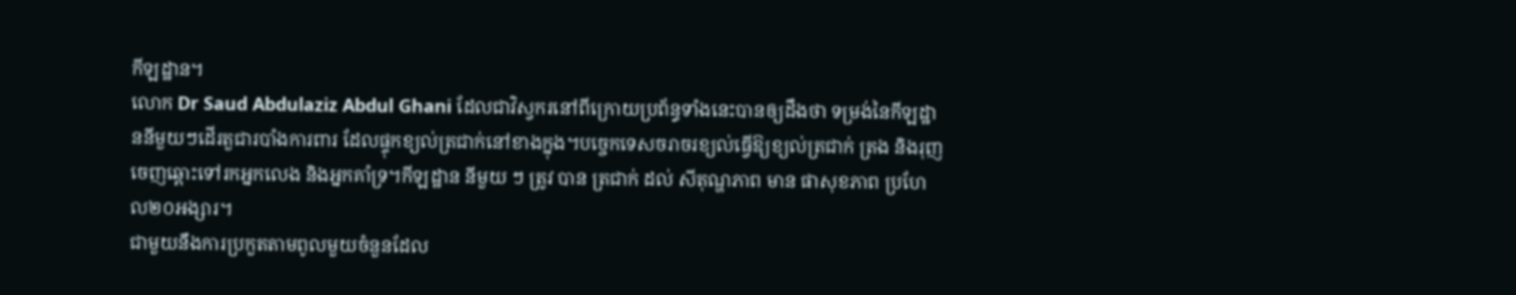កីឡដ្ឋាន។
លោក Dr Saud Abdulaziz Abdul Ghani ដែលជាវិស្វករនៅពីក្រោយប្រព័ន្ធទាំងនេះបានឲ្យដឹងថា ទម្រង់នៃកីឡដ្ឋាននីមួយៗដើរតួជារបាំងការពារ ដែលផ្ទុកខ្យល់ត្រជាក់នៅខាងក្នុង។បច្ចេកទេសចរាចរខ្យល់ធ្វើឱ្យខ្យល់ត្រជាក់ ត្រង និងរុញចេញឆ្ពោះទៅរកអ្នកលេង និងអ្នកគាំទ្រ។កីឡដ្ឋាន នីមួយ ៗ ត្រូវ បាន ត្រជាក់ ដល់ សីតុណ្ហភាព មាន ផាសុខភាព ប្រហែល២០អង្សារ។
ជាមួយនឹងការប្រកួតតាមពូលមួយចំនួនដែល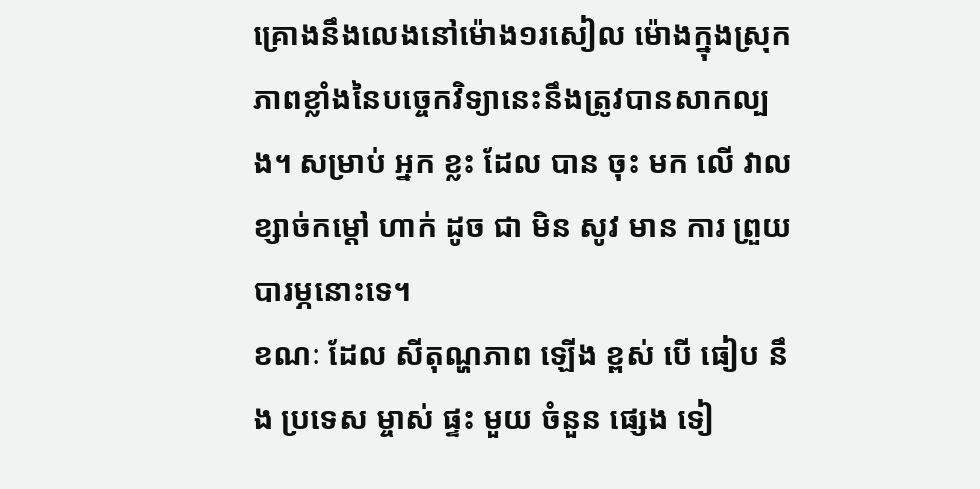គ្រោងនឹងលេងនៅម៉ោង១រសៀល ម៉ោងក្នុងស្រុក ភាពខ្លាំងនៃបច្ចេកវិទ្យានេះនឹងត្រូវបានសាកល្បង។ សម្រាប់ អ្នក ខ្លះ ដែល បាន ចុះ មក លើ វាល ខ្សាច់កម្ដៅ ហាក់ ដូច ជា មិន សូវ មាន ការ ព្រួយ បារម្ភនោះទេ។
ខណៈ ដែល សីតុណ្ហភាព ឡើង ខ្ពស់ បើ ធៀប នឹង ប្រទេស ម្ចាស់ ផ្ទះ មួយ ចំនួន ផ្សេង ទៀ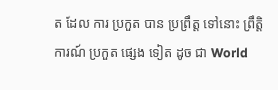ត ដែល ការ ប្រកួត បាន ប្រព្រឹត្ត ទៅនោះ ព្រឹត្តិការណ៍ ប្រកួត ផ្សេង ទៀត ដូច ជា World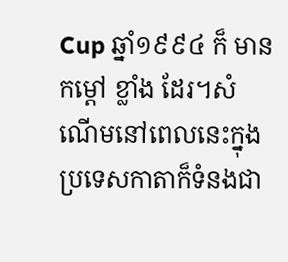Cup ឆ្នាំ១៩៩៤ ក៏ មាន កម្ដៅ ខ្លាំង ដែរ។សំណើមនៅពេលនេះក្នុងប្រទេសកាតាក៏ទំនងជា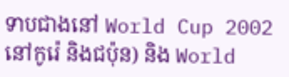ទាបជាងនៅ World Cup 2002 នៅកូរ៉េ និងជប៉ុន) និង World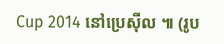Cup 2014 នៅប្រេស៊ីល ៕ (រូប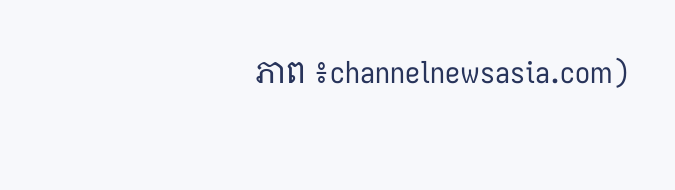ភាព ៖channelnewsasia.com)